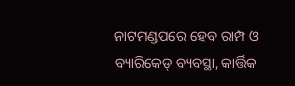ନାଟମଣ୍ଡପରେ ହେବ ରାମ୍ପ ଓ ବ୍ୟାରିକେଡ୍ ବ୍ୟବସ୍ଥା, କାର୍ତ୍ତିକ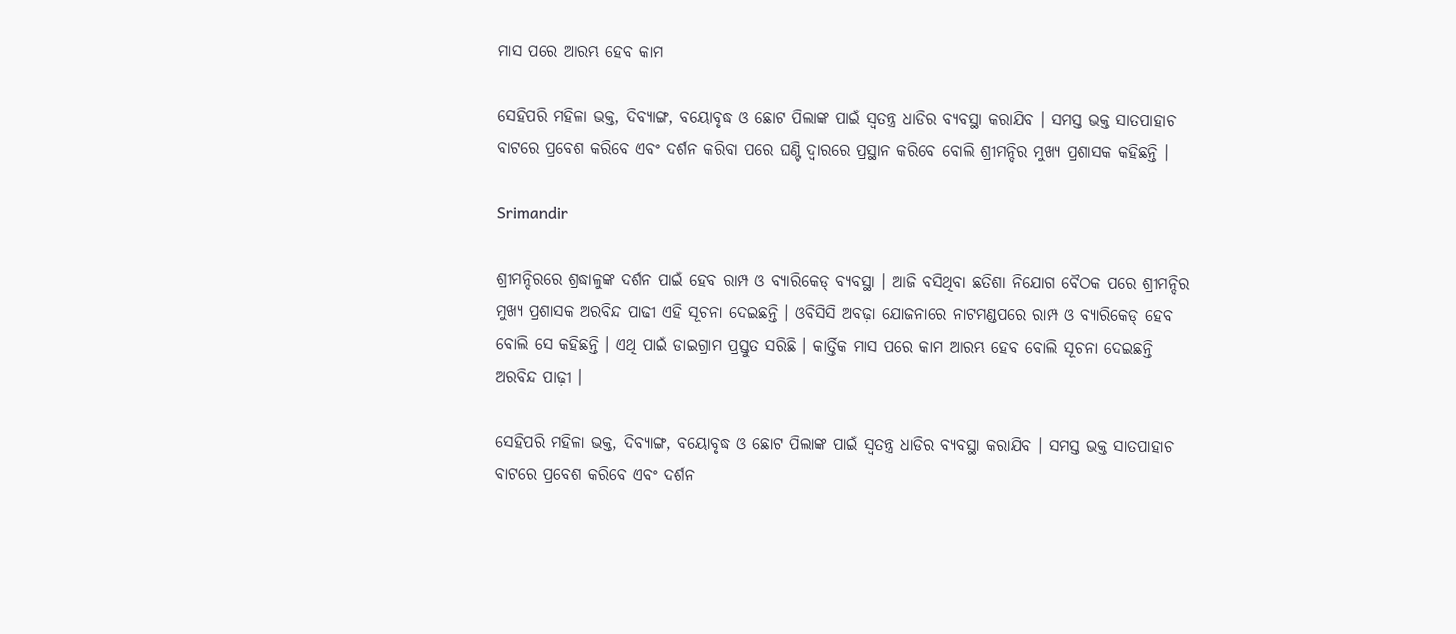ମାସ ପରେ ଆରମ୍ଭ ହେବ କାମ

ସେହିପରି ମହିଳା ଭକ୍ତ, ଦିବ୍ୟାଙ୍ଗ, ବୟୋବୃଦ୍ଧ ଓ ଛୋଟ ପିଲାଙ୍କ ପାଇଁ ସ୍ବତନ୍ତ୍ର ଧାଡିର ବ୍ୟବସ୍ଥା କରାଯିବ । ସମସ୍ତ ଭକ୍ତ ସାତପାହାଚ ବାଟରେ ପ୍ରବେଶ କରିବେ ଏବଂ ଦର୍ଶନ କରିବା ପରେ ଘଣ୍ଟି ଦ୍ବାରରେ ପ୍ରସ୍ଥାନ କରିବେ ବୋଲି ଶ୍ରୀମନ୍ଦିର ମୁଖ୍ୟ ପ୍ରଶାସକ କହିଛନ୍ତି ।

Srimandir

ଶ୍ରୀମନ୍ଦିରରେ ଶ୍ରଦ୍ଧାଳୁଙ୍କ ଦର୍ଶନ ପାଇଁ ହେବ ରାମ୍ପ ଓ ବ୍ୟାରିକେଡ୍ ବ୍ୟବସ୍ଥା । ଆଜି ବସିଥିବା ଛତିଶା ନିଯୋଗ ବୈଠକ ପରେ ଶ୍ରୀମନ୍ଦିର ମୁଖ୍ୟ ପ୍ରଶାସକ ଅରବିନ୍ଦ ପାଢୀ ଏହି ସୂଚନା ଦେଇଛନ୍ତି । ଓବିସିସି ଅବଢ଼ା ଯୋଜନାରେ ନାଟମଣ୍ଡପରେ ରାମ୍ପ ଓ ବ୍ୟାରିକେଡ୍ ହେବ ବୋଲି ସେ କହିଛନ୍ତି । ଏଥି ପାଇଁ ଡାଇଗ୍ରାମ ପ୍ରସ୍ତୁତ ସରିଛି । କାର୍ତ୍ତିକ ମାସ ପରେ କାମ ଆରମ୍ଭ ହେବ ବୋଲି ସୂଚନା ଦେଇଛନ୍ତି ଅରବିନ୍ଦ ପାଢ଼ୀ ।

ସେହିପରି ମହିଳା ଭକ୍ତ, ଦିବ୍ୟାଙ୍ଗ, ବୟୋବୃଦ୍ଧ ଓ ଛୋଟ ପିଲାଙ୍କ ପାଇଁ ସ୍ବତନ୍ତ୍ର ଧାଡିର ବ୍ୟବସ୍ଥା କରାଯିବ । ସମସ୍ତ ଭକ୍ତ ସାତପାହାଚ ବାଟରେ ପ୍ରବେଶ କରିବେ ଏବଂ ଦର୍ଶନ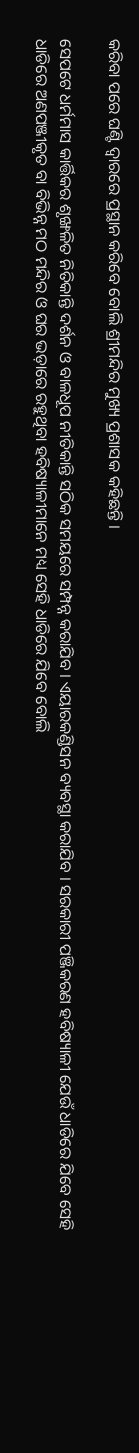କରିବା ପରେ ଘଣ୍ଟି ଦ୍ବାରରେ ପ୍ରସ୍ଥାନ କରିବେ ବୋଲି ଶ୍ରୀମନ୍ଦିର ମୁଖ୍ୟ ପ୍ରଶାସକ କହିଛନ୍ତି ।

ସେପଟେ ଧର୍ମମାସ କାର୍ତ୍ତିକର ଶୃଙ୍ଖଳିତ ନିତିକାନ୍ତି ଦର୍ଶନ ଓ ବାଳଧୂପ ନୀତିକାନ୍ତି ସଠିକ ସମୟରେ ସମ୍ପନ୍ନ କରାଯିବ । ଏୟାରକଣ୍ଡିସନ ବ୍ୟବସ୍ଥା କରାଯିବ । ସରକାରୀ ପଞ୍ଜିକରଣ ହବିଷ୍ୟାଳୀ ଯେଉଁ ଧାଡିରେ ଯିବେ ସେହି ଧାଡିରେ ଅଣପଞ୍ଜୀକୃତ ବା ବିଭିନ୍ନ ମଠ ମନ୍ଦିର ଓ ଘର ଭଡ଼ାରେ ରହୁଥିବା ହବିଷ୍ୟାଳୀମାନେ ମଧ୍ୟ ସେହି ଧାଡିରେ ଯିବେ ବୋଲି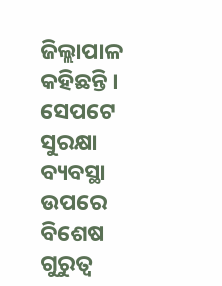ଜିଲ୍ଲାପାଳ କହିଛନ୍ତି । ସେପଟେ ସୁରକ୍ଷା ବ୍ୟବସ୍ଥା ଉପରେ ବିଶେଷ ଗୁରୁତ୍ୱ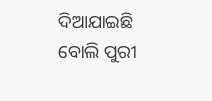ଦିଆଯାଇଛି ବୋଲି ପୁରୀ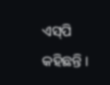ଏସ୍‌ପି କହିଛନ୍ତି ।